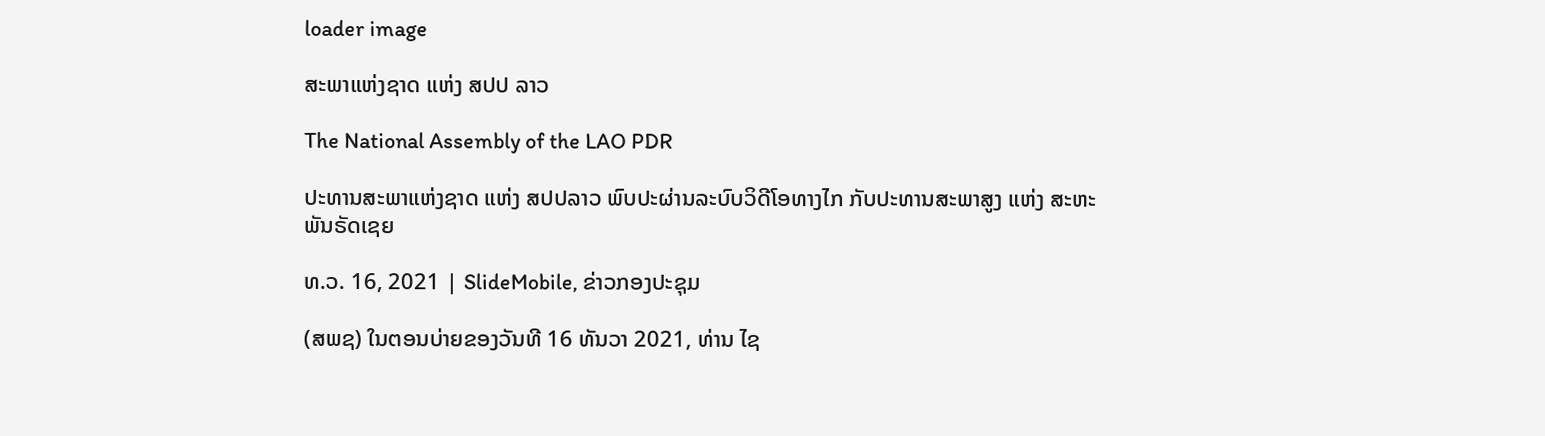loader image

ສະພາແຫ່ງຊາດ ແຫ່ງ ສປປ ລາວ

The National Assembly of the LAO PDR

ປະທານສະພາແຫ່ງຊາດ ແຫ່ງ ສປປລາວ ພົບປະຜ່ານລະບົບວິດີໂອທາງໄກ ກັບປະທານສະພາສູງ ແຫ່ງ ສະຫະພັນຣັດເຊຍ

ທ.ວ. 16, 2021 | SlideMobile, ຂ່າວກອງປະຊຸມ

(ສພຊ) ໃນຕອນບ່າຍຂອງວັນທີ 16 ທັນວາ 2021, ທ່ານ ໄຊ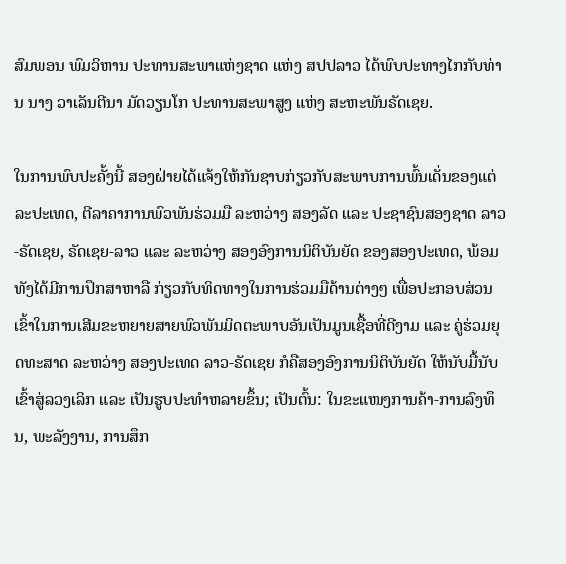ສົມພອນ ພົມວິຫານ ປະທານສະພາແຫ່ງຊາດ ແຫ່ງ ສປປລາວ ໄດ້ພົບປະທາງໄກກັບທ່ານ ນາງ ວາເລັນຕີນາ ມັດວຽນໂກ ປະທານສະພາສູງ ແຫ່ງ ສະຫະພັນຣັດເຊຍ.

ໃນການພົບປະຄັ້ງນີ້ ສອງຝ່າຍໄດ້ແຈ້ງໃຫ້ກັນຊາບກ່ຽວກັບສະພາບການພົ້ນເດັ່ນຂອງແຕ່ລະປະເທດ, ຕີລາຄາການພົວພັນຮ່ວມມື ລະຫວ່າງ ສອງລັດ ແລະ ປະຊາຊົນສອງຊາດ ລາວ-ຣັດເຊຍ, ຣັດເຊຍ-ລາວ ແລະ ລະຫວ່າງ ສອງອົງການນິຕິບັນຍັດ ຂອງສອງປະເທດ, ພ້ອມທັງໄດ້ມີການປຶກສາຫາລື ກ່ຽວກັບທິດທາງໃນການຮ່ວມມືດ້ານຕ່າງໆ ເພື່ອປະກອບສ່ວນເຂົ້າໃນການເສີມຂະຫຍາຍສາຍພົວພັນມິດຕະພາບອັນເປັນມູນເຊື້ອທີ່ດີງາມ ແລະ ຄູ່ຮ່ວມຍຸດທະສາດ ລະຫວ່າງ ສອງປະເທດ ລາວ-ຣັດເຊຍ ກໍຄືສອງອົງການນິຕິບັນຍັດ ໃຫ້ນັບມື້ນັບເຂົ້າສູ່ລວງເລິກ ແລະ ເປັນຮູບປະທໍາຫລາຍຂຶ້ນ; ເປັນຕົ້ນ: ໃນຂະແໜງການຄ້າ-ການລົງທຶນ, ພະລັງງານ, ການສຶກ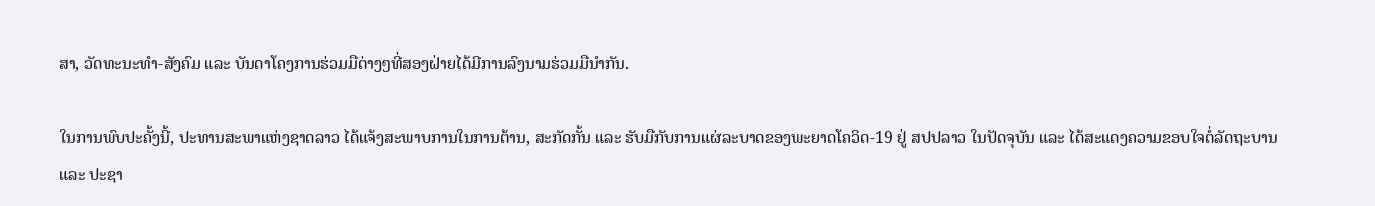ສາ, ວັດທະນະທໍາ-ສັງຄົມ ແລະ ບັນດາໂຄງການຮ່ວມມືຕ່າງໆທີ່ສອງຝ່າຍໄດ້ມີການລົງນາມຮ່ວມມືນໍາກັນ.

ໃນການພົບປະຄັ້ງນີ້, ປະທານສະພາແຫ່ງຊາດລາວ ໄດ້ແຈ້ງສະພາບການໃນການຕ້ານ, ສະກັດກັ້ນ ແລະ ຮັບມືກັບການແຜ່ລະບາດຂອງພະຍາດໂຄວິດ-19 ຢູ່ ສປປລາວ ໃນປັດຈຸບັນ ແລະ ໄດ້ສະແດງຄວາມຂອບໃຈຕໍ່ລັດຖະບານ ແລະ ປະຊາ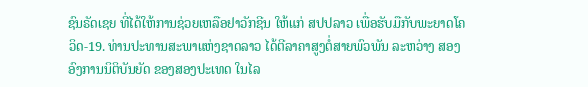ຊົນຣັດເຊຍ ທີ່ໄດ້ໃຫ້ການຊ່ວຍເຫລືອຢາວັກຊີນ ໃຫ້ແກ່ ສປປລາວ ເພື່ອຮັບມືກັບພະຍາດໂຄວິດ-19. ທ່ານປະທານສະພາແຫ່ງຊາດລາວ ໄດ້ຕີລາຄາສູງຕໍ່ສາຍພົວພັນ ລະຫວ່າງ ສອງອົງການນິຕິບັນຍັດ ຂອງສອງປະເທດ ໃນໄລ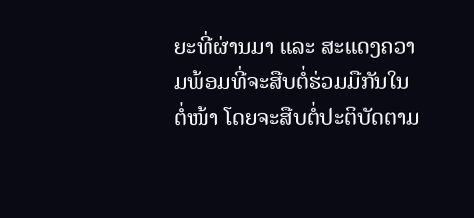ຍະທີ່ຜ່ານມາ ແລະ ສະແດງຄວາມພ້ອມທີ່ຈະສືບຕໍ່ຮ່ວມມືກັນໃນຕໍ່ໜ້າ ໂດຍຈະສືບຕໍ່ປະຕິບັດຕາມ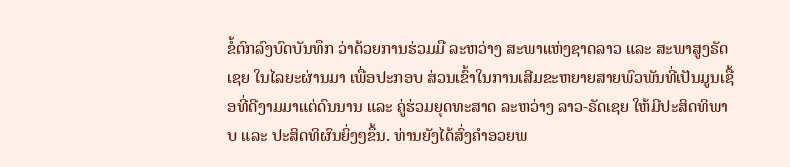ຂໍ້ຕົກລົງບົດບັນທຶກ ວ່າດ້ວຍການຮ່ວມມື ລະຫວ່າງ ສະພາແຫ່ງຊາດລາວ ແລະ ສະພາສູງຣັດເຊຍ ໃນໄລຍະຜ່ານມາ ເພື່ອປະກອບ ສ່ວນເຂົ້າໃນການເສີມຂະຫຍາຍສາຍພົວພັນທີ່ເປັນມູນເຊື້ອທີ່ດີງາມມາແຕ່ດົນນານ ແລະ ຄູ່ຮ່ວມຍຸດທະສາດ ລະຫວ່າງ ລາວ-ຣັດເຊຍ ໃຫ້ມີປະສິດທິພາບ ແລະ ປະສິດທິຜົນຍິ່ງໆຂຶ້ນ. ທ່ານຍັງໄດ້ສົ່ງຄຳອວຍພ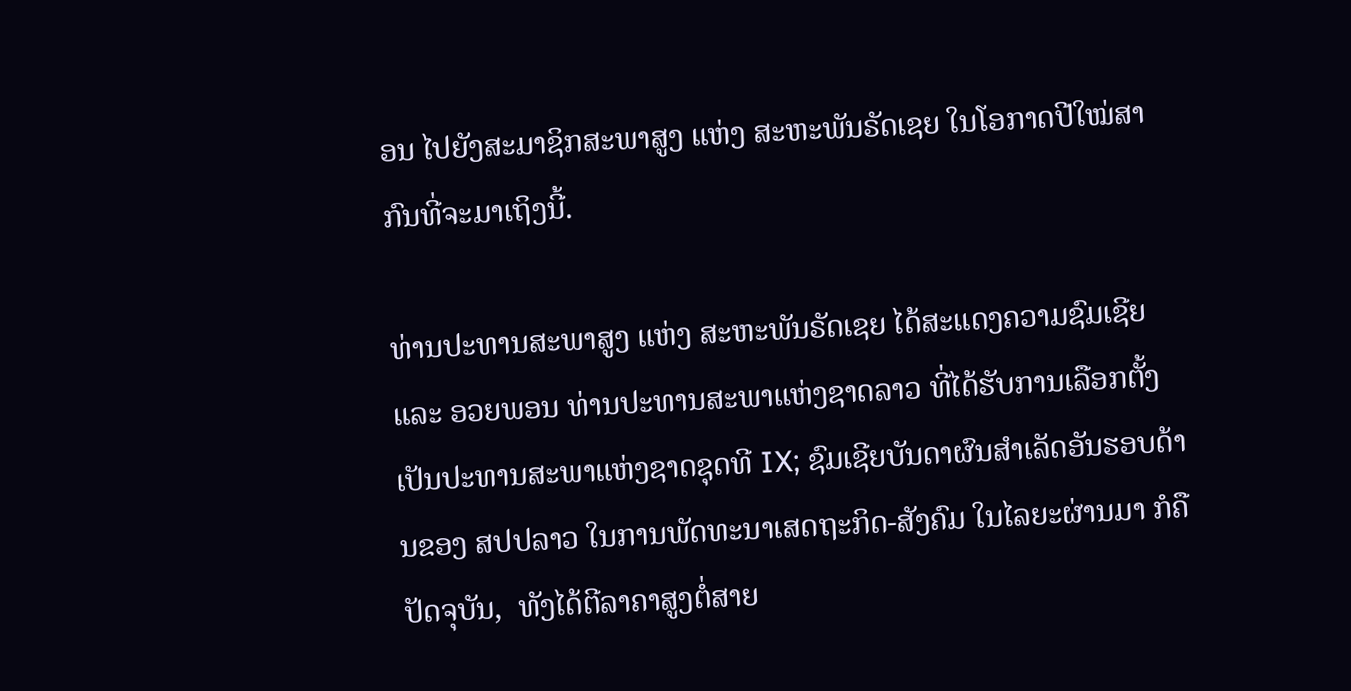ອນ ໄປຍັງສະມາຊິກສະພາສູງ ແຫ່ງ ສະຫະພັນຣັດເຊຍ ໃນໂອກາດປີໃໝ່ສາກົນທີ່ຈະມາເຖິງນີ້.

ທ່ານປະທານສະພາສູງ ແຫ່ງ ສະຫະພັນຣັດເຊຍ ໄດ້ສະແດງຄວາມຊົມເຊີຍ ແລະ ອວຍພອນ ທ່ານປະທານສະພາແຫ່ງຊາດລາວ ທີ່ໄດ້ຮັບການເລືອກຕັ້ງເປັນປະທານສະພາແຫ່ງຊາດຊຸດທີ IX; ຊົມເຊີຍບັນດາຜົນສຳເລັດອັນຮອບດ້ານຂອງ ສປປລາວ ໃນການພັດທະນາເສດຖະກິດ-ສັງຄົມ ໃນໄລຍະຜ່ານມາ ກໍຄືປັດຈຸບັນ,  ທັງໄດ້ຕີລາຄາສູງຕໍ່ສາຍ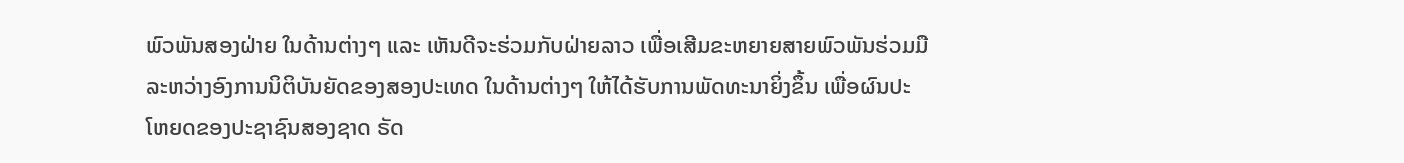ພົວພັນສອງຝ່າຍ ໃນດ້ານຕ່າງໆ ແລະ ເຫັນດີຈະຮ່ວມກັບຝ່າຍລາວ ເພື່ອເສີມຂະຫຍາຍສາຍພົວພັນຮ່ວມມື ລະຫວ່າງອົງການນິຕິບັນຍັດຂອງສອງປະເທດ ໃນດ້ານຕ່າງໆ ໃຫ້ໄດ້ຮັບການພັດທະນາຍິ່ງຂຶ້ນ ເພື່ອຜົນປະໂຫຍດຂອງປະຊາຊົນສອງຊາດ ຣັດ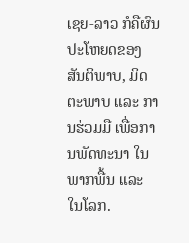ເຊຍ-ລາວ ກໍຄືຜົນປະໂຫຍດຂອງສັນຕິພາບ, ມິດຕະພາບ ແລະ ການຮ່ວມມື ເພື່ອການພັດທະນາ ໃນພາກພື້ນ ແລະ ໃນໂລກ.